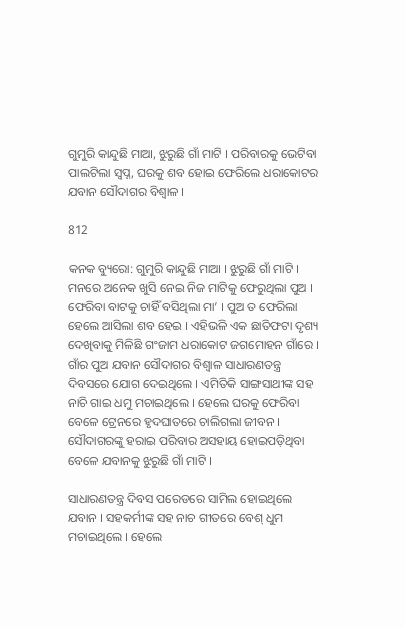ଗୁମୁରି କାନ୍ଦୁଛି ମାଆ, ଝୁରୁଛି ଗାଁ ମାଟି । ପରିବାରକୁ ଭେଟିବା ପାଲଟିଲା ସ୍ୱପ୍ନ, ଘରକୁ ଶବ ହୋଇ ଫେରିଲେ ଧରାକୋଟର ଯବାନ ସୌଦାଗର ବିଶ୍ୱାଳ ।

812

କନକ ବ୍ୟୁରୋ: ଗୁମୁରି କାନ୍ଦୁଛି ମାଆ । ଝୁରୁଛି ଗାଁ ମାଟି । ମନରେ ଅନେକ ଖୁସି ନେଇ ନିଜ ମାଟିକୁ ଫେରୁଥିଲା ପୁଅ । ଫେରିବା ବାଟକୁ ଚାହିଁ ବସିଥିଲା ମା’ । ପୁଅ ତ ଫେରିଲା ହେଲେ ଆସିଲା ଶବ ହେଇ । ଏହିଭଳି ଏକ ଛାତିଫଟା ଦୃଶ୍ୟ ଦେଖିବାକୁ ମିଳିଛି ଗଂଜାମ ଧରାକୋଟ ଜଗମୋହନ ଗାଁରେ । ଗାଁର ପୁଅ ଯବାନ ସୌଦାଗର ବିଶ୍ୱାଳ ସାଧାରଣତନ୍ତ୍ର ଦିବସରେ ଯୋଗ ଦେଇଥିଲେ । ଏମିତିକି ସାଙ୍ଗସାଥୀଙ୍କ ସହ ନାଚି ଗାଇ ଧମୁ ମଚାଇଥିଲେ । ହେଲେ ଘରକୁ ଫେରିବା ବେଳେ ଟ୍ରେନରେ ହୃଦଘାତରେ ଚାଲିଗଲା ଜୀବନ । ସୌଦାଗରଙ୍କୁ ହରାଇ ପରିବାର ଅସହାୟ ହୋଇପଡ଼ିଥିବା ବେଳେ ଯବାନକୁ ଝୁରୁଛି ଗାଁ ମାଟି ।

ସାଧାରଣତନ୍ତ୍ର ଦିବସ ପରେଡରେ ସାମିଲ ହୋଇଥିଲେ ଯବାନ । ସହକର୍ମୀଙ୍କ ସହ ନାଚ ଗୀତରେ ବେଶ୍ ଧୁମ ମଚାଇଥିଲେ । ହେଲେ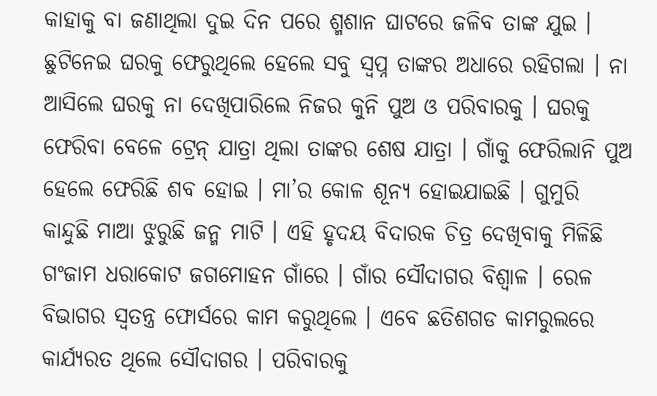କାହାକୁ ବା ଜଣାଥିଲା ଦୁଇ ଦିନ ପରେ ଶ୍ମଶାନ ଘାଟରେ ଜଳିବ ତାଙ୍କ ଯୁଇ । ଛୁଟିନେଇ ଘରକୁ ଫେରୁଥିଲେ ହେଲେ ସବୁ ସ୍ୱପ୍ନ ତାଙ୍କର ଅଧାରେ ରହିଗଲା । ନା ଆସିଲେ ଘରକୁ ନା ଦେଖିପାରିଲେ ନିଜର କୁନି ପୁଅ ଓ ପରିବାରକୁ । ଘରକୁ ଫେରିବା ବେଳେ ଟ୍ରେନ୍ ଯାତ୍ରା ଥିଲା ତାଙ୍କର ଶେଷ ଯାତ୍ରା । ଗାଁକୁ ଫେରିଲାନି ପୁଅ ହେଲେ ଫେରିଛି ଶବ ହୋଇ । ମା’ର କୋଳ ଶୂନ୍ୟ ହୋଇଯାଇଛି । ଗୁମୁରି କାନ୍ଦୁଛି ମାଆ ଝୁରୁଛି ଜନ୍ମ ମାଟି । ଏହି ହୃଦୟ ବିଦାରକ ଚିତ୍ର ଦେଖିବାକୁ ମିଳିଛି ଗଂଜାମ ଧରାକୋଟ ଜଗମୋହନ ଗାଁରେ । ଗାଁର ସୌଦାଗର ବିଶ୍ୱାଳ । ରେଳ ବିଭାଗର ସ୍ୱତନ୍ତ୍ର ଫୋର୍ସରେ କାମ କରୁଥିଲେ । ଏବେ ଛତିଶଗଡ କାମରୁଲରେ କାର୍ଯ୍ୟରତ ଥିଲେ ସୌଦାଗର । ପରିବାରକୁ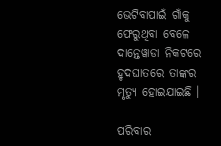ଭେଟିବାପାଇଁ ଗାଁକୁ ଫେରୁଥିବା ବେଳେ ଦାନ୍ତେୱାଡା ନିକଟରେ ହୃଦଘାତରେ ତାଙ୍କର ମୃତ୍ୟୁ ହୋଇଯାଇଛି ।

ପରିବାର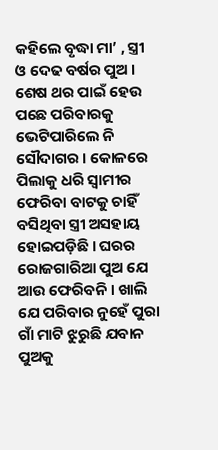କହିଲେ ବୃଦ୍ଧା ମା’ , ସ୍ତ୍ରୀ ଓ ଦେଢ ବର୍ଷର ପୁଅ । ଶେଷ ଥର ପାଇଁ ହେଉ ପଛେ ପରିବାରକୁ ଭେଟିପାରିଲେ ନି ସୌଦାଗର । କୋଳରେ ପିଲାକୁ ଧରି ସ୍ୱାମୀର ଫେରିବା ବାଟକୁ ଚାହିଁ ବସିଥିବା ସ୍ତ୍ରୀ ଅସହାୟ ହୋଇପଡ଼ିଛି । ଘରର ରୋଜଗାରିଆ ପୁଅ ଯେ ଆଉ ଫେରିବନି । ଖାଲି ଯେ ପରିବାର ନୁହେଁ ପୁରା ଗାଁ ମାଟି ଝୁରୁଛି ଯବାନ ପୁଅକୁ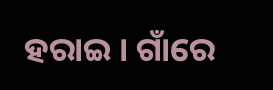ହରାଇ । ଗାଁରେ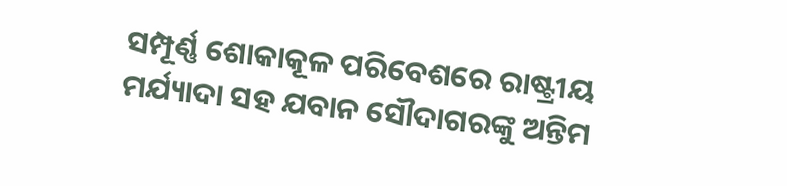ସମ୍ପୂର୍ଣ୍ଣ ଶୋକାକୂଳ ପରିବେଶରେ ରାଷ୍ଟ୍ରୀୟ ମର୍ଯ୍ୟାଦା ସହ ଯବାନ ସୌଦାଗରଙ୍କୁ ଅନ୍ତିମ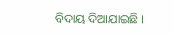ବିଦାୟ ଦିଆଯାଇଛି ।